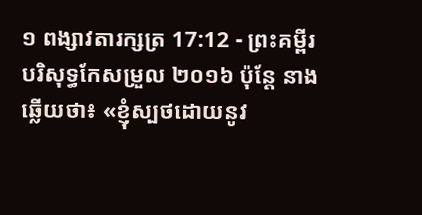១ ពង្សាវតារក្សត្រ 17:12 - ព្រះគម្ពីរបរិសុទ្ធកែសម្រួល ២០១៦ ប៉ុន្តែ នាងឆ្លើយថា៖ «ខ្ញុំស្បថដោយនូវ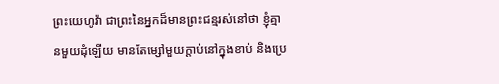ព្រះយេហូវ៉ា ជាព្រះនៃអ្នកដ៏មានព្រះជន្មរស់នៅថា ខ្ញុំគ្មានមួយដុំឡើយ មានតែម្សៅមួយក្តាប់នៅក្នុងខាប់ និងប្រេ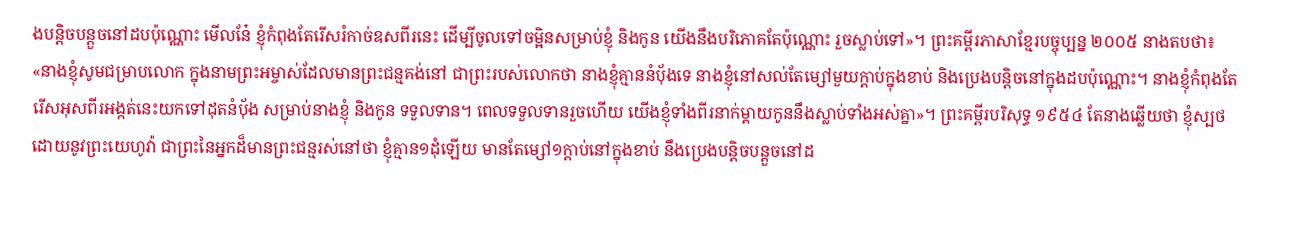ងបន្តិចបន្តួចនៅដបប៉ុណ្ណោះ មើលនែ៎ ខ្ញុំកំពុងតែរើសរំកាច់ឧសពីរនេះ ដើម្បីចូលទៅចម្អិនសម្រាប់ខ្ញុំ និងកូន យើងនឹងបរិភោគតែប៉ុណ្ណោះ រួចស្លាប់ទៅ»។ ព្រះគម្ពីរភាសាខ្មែរបច្ចុប្បន្ន ២០០៥ នាងតបថា៖ «នាងខ្ញុំសូមជម្រាបលោក ក្នុងនាមព្រះអម្ចាស់ដែលមានព្រះជន្មគង់នៅ ជាព្រះរបស់លោកថា នាងខ្ញុំគ្មាននំបុ័ងទេ នាងខ្ញុំនៅសល់តែម្សៅមួយក្ដាប់ក្នុងខាប់ និងប្រេងបន្តិចនៅក្នុងដបប៉ុណ្ណោះ។ នាងខ្ញុំកំពុងតែរើសអុសពីរអង្កត់នេះយកទៅដុតនំបុ័ង សម្រាប់នាងខ្ញុំ និងកូន ទទួលទាន។ ពេលទទួលទានរួចហើយ យើងខ្ញុំទាំងពីរនាក់ម្ដាយកូននឹងស្លាប់ទាំងអស់គ្នា»។ ព្រះគម្ពីរបរិសុទ្ធ ១៩៥៤ តែនាងឆ្លើយថា ខ្ញុំស្បថដោយនូវព្រះយេហូវ៉ា ជាព្រះនៃអ្នកដ៏មានព្រះជន្មរស់នៅថា ខ្ញុំគ្មាន១ដុំឡើយ មានតែម្សៅ១ក្តាប់នៅក្នុងខាប់ នឹងប្រេងបន្តិចបន្តួចនៅដ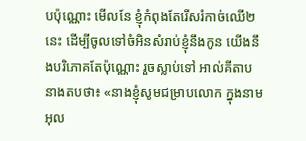បប៉ុណ្ណោះ មើលនែ ខ្ញុំកំពុងតែរើសរំកាច់ឈើ២នេះ ដើម្បីចូលទៅចំអិនសំរាប់ខ្ញុំនឹងកូន យើងនឹងបរិភោគតែប៉ុណ្ណោះ រួចស្លាប់ទៅ អាល់គីតាប នាងតបថា៖ «នាងខ្ញុំសូមជម្រាបលោក ក្នុងនាមអុល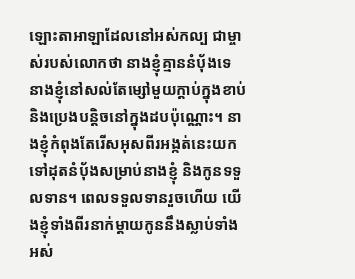ឡោះតាអាឡាដែលនៅអស់កល្ប ជាម្ចាស់របស់លោកថា នាងខ្ញុំគ្មាននំបុ័ងទេ នាងខ្ញុំនៅសល់តែម្សៅមួយក្តាប់ក្នុងខាប់ និងប្រេងបន្តិចនៅក្នុងដបប៉ុណ្ណោះ។ នាងខ្ញុំកំពុងតែរើសអុសពីរអង្កត់នេះយកទៅដុតនំបុ័ងសម្រាប់នាងខ្ញុំ និងកូនទទួលទាន។ ពេលទទួលទានរួចហើយ យើងខ្ញុំទាំងពីរនាក់ម្តាយកូននឹងស្លាប់ទាំងអស់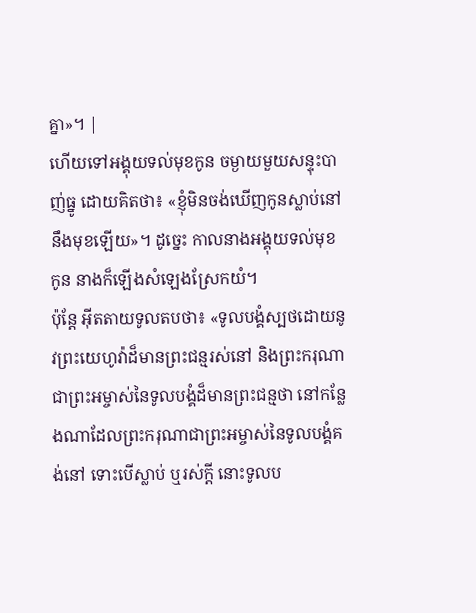គ្នា»។ |
ហើយទៅអង្គុយទល់មុខកូន ចម្ងាយមួយសន្ទុះបាញ់ធ្នូ ដោយគិតថា៖ «ខ្ញុំមិនចង់ឃើញកូនស្លាប់នៅនឹងមុខឡើយ»។ ដូច្នេះ កាលនាងអង្គុយទល់មុខកូន នាងក៏ឡើងសំឡេងស្រែកយំ។
ប៉ុន្តែ អ៊ីតតាយទូលតបថា៖ «ទូលបង្គំស្បថដោយនូវព្រះយេហូវ៉ាដ៏មានព្រះជន្មរស់នៅ និងព្រះករុណា ជាព្រះអម្ចាស់នៃទូលបង្គំដ៏មានព្រះជន្មថា នៅកន្លែងណាដែលព្រះករុណាជាព្រះអម្ចាស់នៃទូលបង្គំគង់នៅ ទោះបើស្លាប់ ឬរស់ក្តី នោះទូលប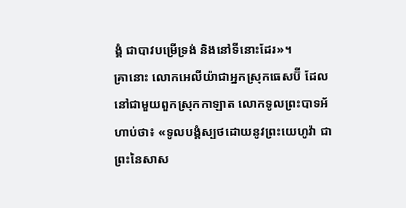ង្គំ ជាបាវបម្រើទ្រង់ និងនៅទីនោះដែរ»។
គ្រានោះ លោកអេលីយ៉ាជាអ្នកស្រុកធេសប៊ី ដែលនៅជាមួយពួកស្រុកកាឡាត លោកទូលព្រះបាទអ័ហាប់ថា៖ «ទូលបង្គំស្បថដោយនូវព្រះយេហូវ៉ា ជាព្រះនៃសាស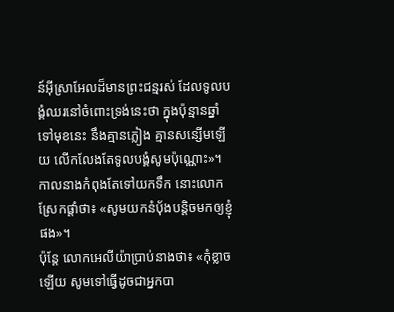ន៍អ៊ីស្រាអែលដ៏មានព្រះជន្មរស់ ដែលទូលបង្គំឈរនៅចំពោះទ្រង់នេះថា ក្នុងប៉ុន្មានឆ្នាំទៅមុខនេះ នឹងគ្មានភ្លៀង គ្មានសន្សើមឡើយ លើកលែងតែទូលបង្គំសូមប៉ុណ្ណោះ»។
កាលនាងកំពុងតែទៅយកទឹក នោះលោកស្រែកផ្តាំថា៖ «សូមយកនំបុ័ងបន្តិចមកឲ្យខ្ញុំផង»។
ប៉ុន្តែ លោកអេលីយ៉ាប្រាប់នាងថា៖ «កុំខ្លាចឡើយ សូមទៅធ្វើដូចជាអ្នកបា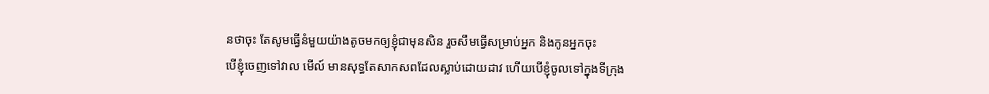នថាចុះ តែសូមធ្វើនំមួយយ៉ាងតូចមកឲ្យខ្ញុំជាមុនសិន រួចសឹមធ្វើសម្រាប់អ្នក និងកូនអ្នកចុះ
បើខ្ញុំចេញទៅវាល មើល៍ មានសុទ្ធតែសាកសពដែលស្លាប់ដោយដាវ ហើយបើខ្ញុំចូលទៅក្នុងទីក្រុង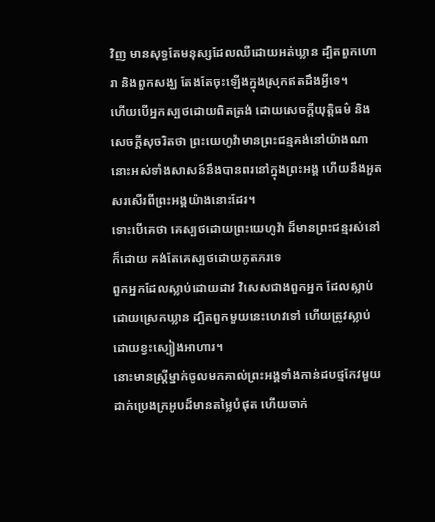វិញ មានសុទ្ធតែមនុស្សដែលឈឺដោយអត់ឃ្លាន ដ្បិតពួកហោរា និងពួកសង្ឃ តែងតែចុះឡើងក្នុងស្រុកឥតដឹងអ្វីទេ។
ហើយបើអ្នកស្បថដោយពិតត្រង់ ដោយសេចក្ដីយុត្តិធម៌ និងសេចក្ដីសុចរិតថា ព្រះយេហូវ៉ាមានព្រះជន្មគង់នៅយ៉ាងណា នោះអស់ទាំងសាសន៍នឹងបានពរនៅក្នុងព្រះអង្គ ហើយនឹងអួតសរសើរពីព្រះអង្គយ៉ាងនោះដែរ។
ទោះបើគេថា គេស្បថដោយព្រះយេហូវ៉ា ដ៏មានព្រះជន្មរស់នៅក៏ដោយ គង់តែគេស្បថដោយភូតភរទេ
ពួកអ្នកដែលស្លាប់ដោយដាវ វិសេសជាងពួកអ្នក ដែលស្លាប់ដោយស្រេកឃ្លាន ដ្បិតពួកមួយនេះហេវទៅ ហើយត្រូវស្លាប់ ដោយខ្វះស្បៀងអាហារ។
នោះមានស្ត្រីម្នាក់ចូលមកគាល់ព្រះអង្គទាំងកាន់ដបថ្មកែវមួយ ដាក់ប្រេងក្រអូបដ៏មានតម្លៃបំផុត ហើយចាក់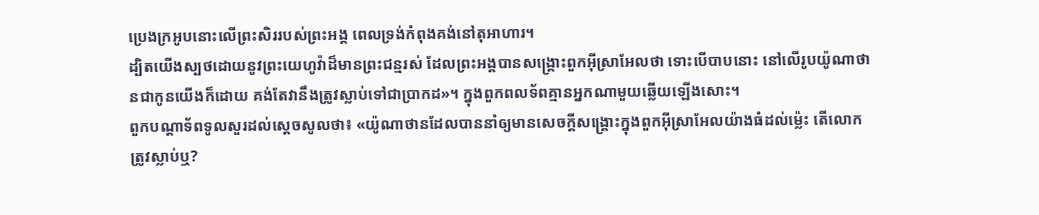ប្រេងក្រអូបនោះលើព្រះសិររបស់ព្រះអង្គ ពេលទ្រង់កំពុងគង់នៅតុអាហារ។
ដ្បិតយើងស្បថដោយនូវព្រះយេហូវ៉ាដ៏មានព្រះជន្មរស់ ដែលព្រះអង្គបានសង្គ្រោះពួកអ៊ីស្រាអែលថា ទោះបើបាបនោះ នៅលើរូបយ៉ូណាថានជាកូនយើងក៏ដោយ គង់តែវានឹងត្រូវស្លាប់ទៅជាប្រាកដ»។ ក្នុងពួកពលទ័ពគ្មានអ្នកណាមួយឆ្លើយឡើងសោះ។
ពួកបណ្ដាទ័ពទូលសួរដល់ស្ដេចសូលថា៖ «យ៉ូណាថានដែលបាននាំឲ្យមានសេចក្ដីសង្គ្រោះក្នុងពួកអ៊ីស្រាអែលយ៉ាងធំដល់ម៉្លេះ តើលោកត្រូវស្លាប់ឬ?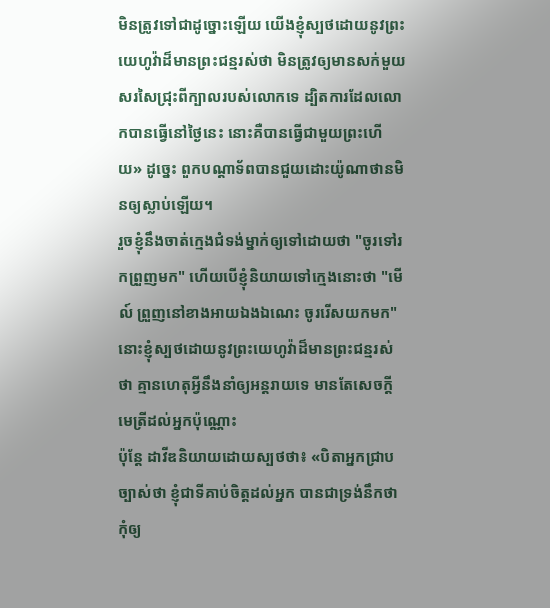មិនត្រូវទៅជាដូច្នោះឡើយ យើងខ្ញុំស្បថដោយនូវព្រះយេហូវ៉ាដ៏មានព្រះជន្មរស់ថា មិនត្រូវឲ្យមានសក់មួយសរសៃជ្រុះពីក្បាលរបស់លោកទេ ដ្បិតការដែលលោកបានធ្វើនៅថ្ងៃនេះ នោះគឺបានធ្វើជាមួយព្រះហើយ» ដូច្នេះ ពួកបណ្ដាទ័ពបានជួយដោះយ៉ូណាថានមិនឲ្យស្លាប់ឡើយ។
រួចខ្ញុំនឹងចាត់ក្មេងជំទង់ម្នាក់ឲ្យទៅដោយថា "ចូរទៅរកព្រួញមក" ហើយបើខ្ញុំនិយាយទៅក្មេងនោះថា "មើល៍ ព្រួញនៅខាងអាយឯងឯណេះ ចូររើសយកមក" នោះខ្ញុំស្បថដោយនូវព្រះយេហូវ៉ាដ៏មានព្រះជន្មរស់ថា គ្មានហេតុអ្វីនឹងនាំឲ្យអន្តរាយទេ មានតែសេចក្ដីមេត្រីដល់អ្នកប៉ុណ្ណោះ
ប៉ុន្តែ ដាវីឌនិយាយដោយស្បថថា៖ «បិតាអ្នកជ្រាបច្បាស់ថា ខ្ញុំជាទីគាប់ចិត្តដល់អ្នក បានជាទ្រង់នឹកថា កុំឲ្យ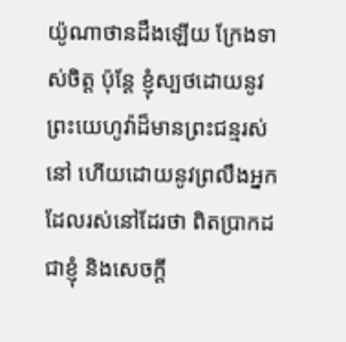យ៉ូណាថានដឹងឡើយ ក្រែងទាស់ចិត្ត ប៉ុន្តែ ខ្ញុំស្បថដោយនូវព្រះយេហូវ៉ាដ៏មានព្រះជន្មរស់នៅ ហើយដោយនូវព្រលឹងអ្នកដែលរស់នៅដែរថា ពិតប្រាកដជាខ្ញុំ និងសេចក្ដី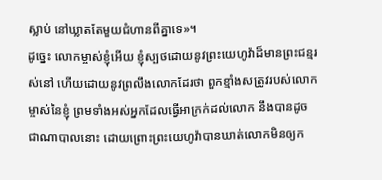ស្លាប់ នៅឃ្លាតតែមួយជំហានពីគ្នាទេ»។
ដូច្នេះ លោកម្ចាស់ខ្ញុំអើយ ខ្ញុំស្បថដោយនូវព្រះយេហូវ៉ាដ៏មានព្រះជន្មរស់នៅ ហើយដោយនូវព្រលឹងលោកដែរថា ពួកខ្មាំងសត្រូវរបស់លោកម្ចាស់នៃខ្ញុំ ព្រមទាំងអស់អ្នកដែលធ្វើអាក្រក់ដល់លោក នឹងបានដូចជាណាបាលនោះ ដោយព្រោះព្រះយេហូវ៉ាបានឃាត់លោកមិនឲ្យក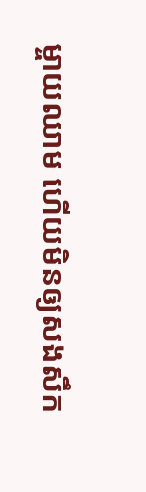ម្ចាយឈាម ហើយមិនឲ្យសងសឹក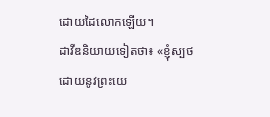ដោយដៃលោកឡើយ។
ដាវីឌនិយាយទៀតថា៖ «ខ្ញុំស្បថដោយនូវព្រះយេ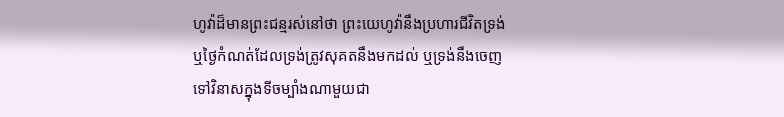ហូវ៉ាដ៏មានព្រះជន្មរស់នៅថា ព្រះយេហូវ៉ានឹងប្រហារជីវិតទ្រង់ ឬថ្ងៃកំណត់ដែលទ្រង់ត្រូវសុគតនឹងមកដល់ ឬទ្រង់នឹងចេញទៅវិនាសក្នុងទីចម្បាំងណាមួយជា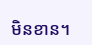មិនខាន។